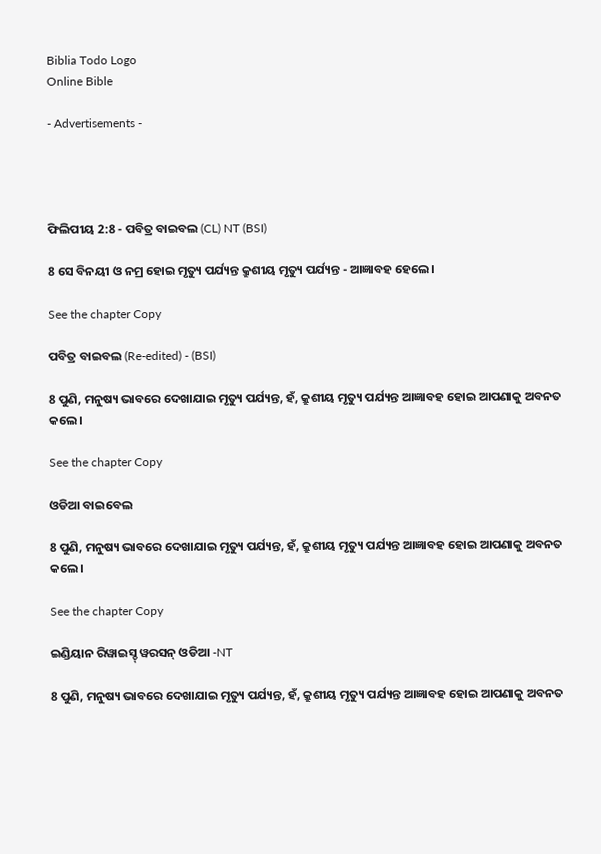Biblia Todo Logo
Online Bible

- Advertisements -




ଫିଲିପୀୟ 2:8 - ପବିତ୍ର ବାଇବଲ (CL) NT (BSI)

8 ସେ ବିନୟୀ ଓ ନମ୍ର ହୋଇ ମୃତ୍ୟୁ ପର୍ଯ୍ୟନ୍ତ କ୍ରୁଶୀୟ ମୃତ୍ୟୁ ପର୍ଯ୍ୟନ୍ତ - ଆଜ୍ଞାବହ ହେଲେ।

See the chapter Copy

ପବିତ୍ର ବାଇବଲ (Re-edited) - (BSI)

8 ପୁଣି, ମନୁଷ୍ୟ ଭାବରେ ଦେଖାଯାଇ ମୃତ୍ୟୁ ପର୍ଯ୍ୟନ୍ତ, ହଁ, କ୍ରୁଶୀୟ ମୃତ୍ୟୁ ପର୍ଯ୍ୟନ୍ତ ଆଜ୍ଞାବହ ହୋଇ ଆପଣାକୁ ଅବନତ କଲେ।

See the chapter Copy

ଓଡିଆ ବାଇବେଲ

8 ପୁଣି, ମନୁଷ୍ୟ ଭାବରେ ଦେଖାଯାଇ ମୃତ୍ୟୁ ପର୍ଯ୍ୟନ୍ତ, ହଁ, କ୍ରୁଶୀୟ ମୃତ୍ୟୁ ପର୍ଯ୍ୟନ୍ତ ଆଜ୍ଞାବହ ହୋଇ ଆପଣାକୁ ଅବନତ କଲେ ।

See the chapter Copy

ଇଣ୍ଡିୟାନ ରିୱାଇସ୍ଡ୍ ୱରସନ୍ ଓଡିଆ -NT

8 ପୁଣି, ମନୁଷ୍ୟ ଭାବରେ ଦେଖାଯାଇ ମୃତ୍ୟୁ ପର୍ଯ୍ୟନ୍ତ, ହଁ, କ୍ରୁଶୀୟ ମୃତ୍ୟୁ ପର୍ଯ୍ୟନ୍ତ ଆଜ୍ଞାବହ ହୋଇ ଆପଣାକୁ ଅବନତ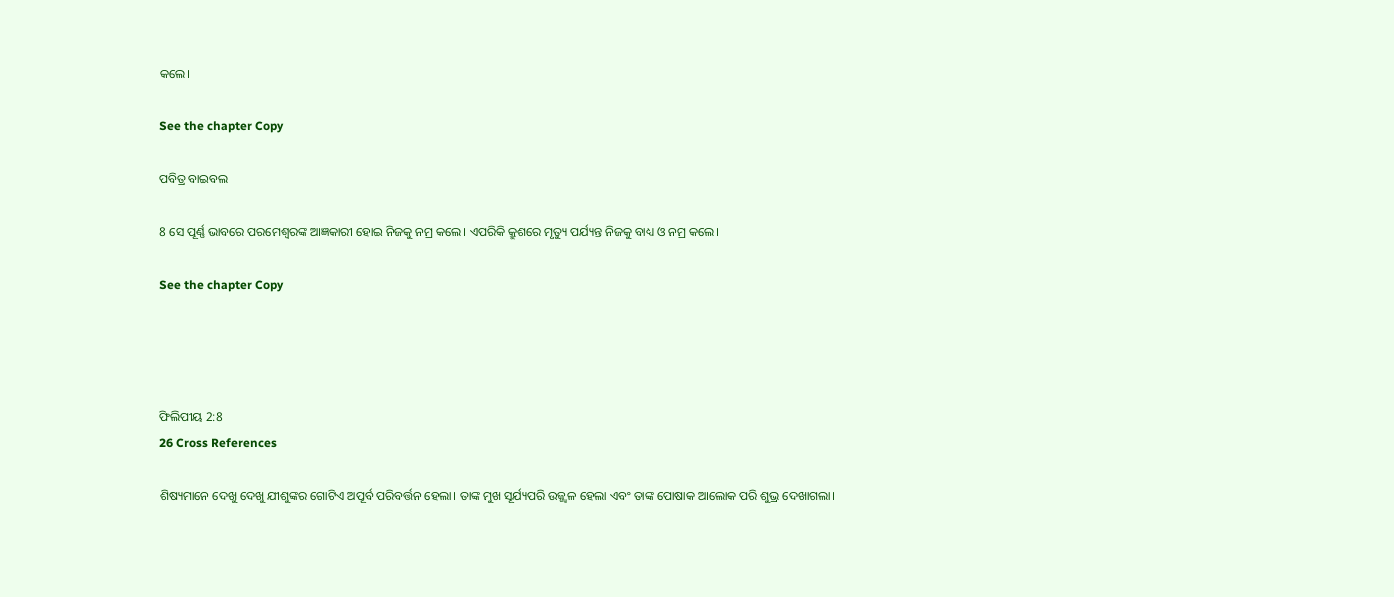କଲେ।

See the chapter Copy

ପବିତ୍ର ବାଇବଲ

8 ସେ ପୂର୍ଣ୍ଣ ଭାବରେ ପରମେଶ୍ୱରଙ୍କ ଆଜ୍ଞକାରୀ ହୋଇ ନିଜକୁ ନମ୍ର କଲେ। ଏପରିକି କ୍ରୁଶରେ ମୃତ୍ୟୁ ପର୍ଯ୍ୟନ୍ତ ନିଜକୁ ବାଧ୍ୟ ଓ ନମ୍ର କଲେ।

See the chapter Copy




ଫିଲିପୀୟ 2:8
26 Cross References

ଶିଷ୍ୟମାନେ ଦେଖୁ ଦେଖୁ ଯୀଶୁଙ୍କର ଗୋଟିଏ ଅପୂର୍ବ ପରିବର୍ତ୍ତନ ହେଲା। ତାଙ୍କ ମୁଖ ସୂର୍ଯ୍ୟପରି ଉଜ୍ଜ୍ୱଳ ହେଲା ଏବଂ ତାଙ୍କ ପୋଷାକ ଆଲୋକ ପରି ଶୁଭ୍ର ଦେଖାଗଲା।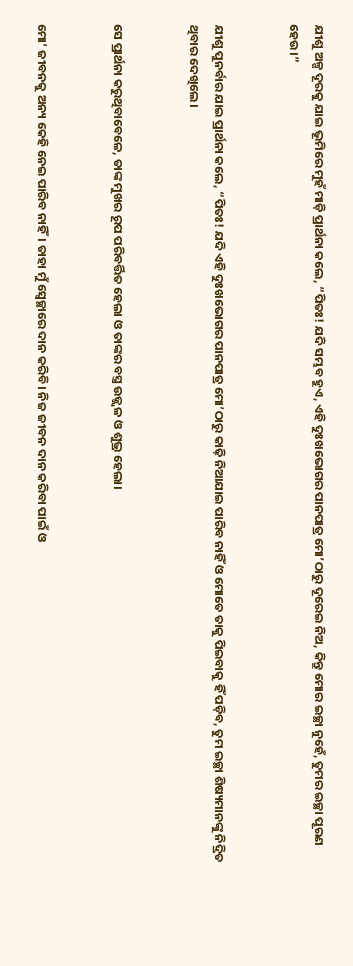ଯୀଶୁ ଅଳ୍ପ ଦୂରକୁ ଯାଇ ଭୂମିରେ ମୁହଁ ମାଡ଼ି ପ୍ରାର୍ଥନା କଲେ, “ପିତଃ! ଯଦି ସମ୍ଭବ ହୁଏ, ଏହି ଦୁଃଖଭୋଗର ପାନପାତ୍ର ମୋ’ଠାରୁ ଦୂରେଇ ନିଅ, କିନ୍ତୁ ମୋର ଇଚ୍ଛା ନୁହେଁ, ତୁମର ଇଚ୍ଛା ପୂରଣ ହେଉ।”


ଯୀଶୁ ପୁନର୍ବାର ଯାଇ ପ୍ରାର୍ଥନା କଲେ, “ପିତଃ! ଯଦି ଏହି ଦୁଃଖଭୋଗର ପାନପାତ୍ର ମୋ’ଠାରୁ କାଢ଼ି ନିଆଯାଇ ପାରିବ ନାହିଁ ଓ ମୋତେ ତାକୁ ପିଇବାକୁ ହିଁ ପଡ଼ିବ, ତୁମ ଇଚ୍ଛା ଶିଷ୍ୟମାନଙ୍କୁ ନିଦ୍ରିତ ଥିବାର ଦେଖିଲେ।


ସେ ପ୍ରାର୍ଥନା କରୁଥିବାବେଳେ, ତାଙ୍କ ମୁଖର ରୂପ ପରିବର୍ତ୍ତିତ ହେଲା ଓ ତାଙ୍କର ବସ୍ତ୍ର ଉଜ୍ଜ୍ୱଳ ଓ ଶୁଭ୍ର ହେଲା।


ମୋ’ ଜୀବନକୁ ଅନ୍ୟ କେହି ନେଇ ପାରିବ ନାହିଁ। ତାହା ମୁଁ ସ୍ୱେଚ୍ଛାରେ ଦାନ କରିବି। ନିଜ ଜୀବନ ଦାନ କରିବା ପାଇଁ ଓ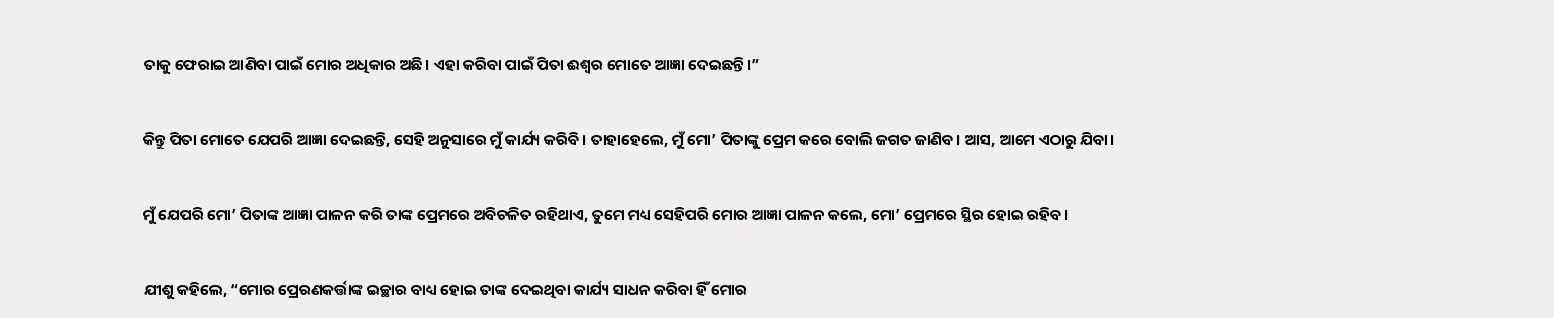ତାକୁ ଫେରାଇ ଆଣିବା ପାଇଁ ମୋର ଅଧିକାର ଅଛି। ଏହା କରିବା ପାଇଁ ପିତା ଈଶ୍ୱର ମୋତେ ଆଜ୍ଞା ଦେଇଛନ୍ତି।”


କିନ୍ତୁ ପିତା ମୋତେ ଯେପରି ଆଜ୍ଞା ଦେଇଛନ୍ତି, ସେହି ଅନୁସାରେ ମୁଁ କାର୍ଯ୍ୟ କରିବି। ତାହାହେଲେ, ମୁଁ ମୋ’ ପିତାଙ୍କୁ ପ୍ରେମ କରେ ବୋଲି ଜଗତ ଜାଣିବ। ଆସ, ଆମେ ଏଠାରୁ ଯିବା।


ମୁଁ ଯେପରି ମୋ’ ପିତାଙ୍କ ଆଜ୍ଞା ପାଳନ କରି ତାଙ୍କ ପ୍ରେମରେ ଅବିଚଳିତ ରହିଥାଏ, ତୁମେ ମଧ୍ୟ ସେହିପରି ମୋର ଆଜ୍ଞା ପାଳନ କଲେ, ମୋ’ ପ୍ରେମରେ ସ୍ଥିର ହୋଇ ରହିବ।


ଯୀଶୁ କହିଲେ, “ମୋର ପ୍ରେରଣକର୍ତ୍ତାଙ୍କ ଇଚ୍ଛାର ବାଧ୍ୟ ହୋଇ ତାଙ୍କ ଦେଇଥିବା କାର୍ଯ୍ୟ ସାଧନ କରିବା ହିଁ ମୋର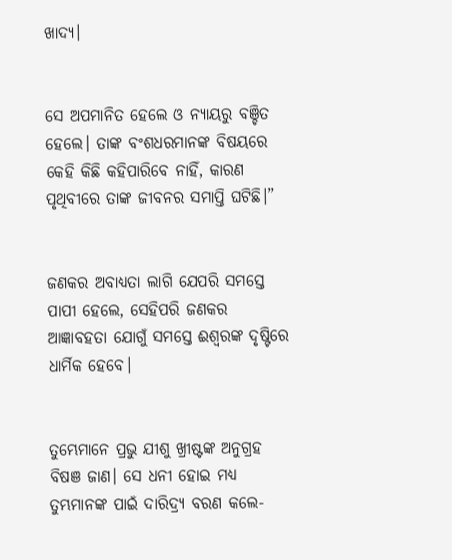ଖାଦ୍ୟ।


ସେ ଅପମାନିତ ହେଲେ ଓ ନ୍ୟାୟରୁ ବଞ୍ଚିତ ହେଲେ। ତାଙ୍କ ବଂଶଧରମାନଙ୍କ ବିଷୟରେ କେହି କିଛି କହିପାରିବେ ନାହିଁ, କାରଣ ପୃଥିବୀରେ ତାଙ୍କ ଜୀବନର ସମାପ୍ତି ଘଟିଛି।”


ଜଣକର ଅବାଧ୍ୟତା ଲାଗି ଯେପରି ସମସ୍ତେ ପାପୀ ହେଲେ, ସେହିପରି ଜଣକର ଆଜ୍ଞାବହତା ଯୋଗୁଁ ସମସ୍ତେ ଈଶ୍ୱରଙ୍କ ଦୃଷ୍ଟିରେ ଧାର୍ମିକ ହେବେ।


ତୁମ୍ଭେମାନେ ପ୍ରଭୁ ଯୀଶୁ ଖ୍ରୀଷ୍ଟଙ୍କ ଅନୁଗ୍ରହ ବିଷଞ ଜାଣ। ସେ ଧନୀ ହୋଇ ମଧ୍ୟ ତୁମ୍ଭମାନଙ୍କ ପାଇଁ ଦାରିଦ୍ର୍ୟ ବରଣ କଲେ-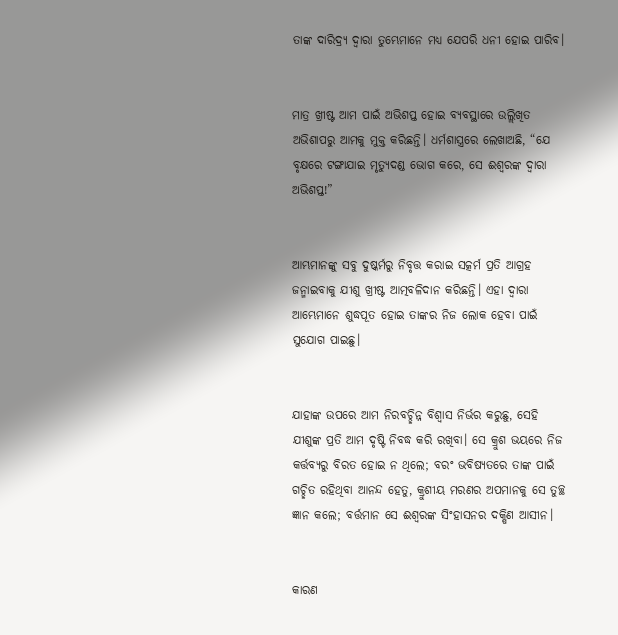ତାଙ୍କ ଦାରିଦ୍ର୍ୟ ଦ୍ୱାରା ତୁମ୍ଭେମାନେ ମଧ୍ୟ ଯେପରି ଧନୀ ହୋଇ ପାରିବ।


ମାତ୍ର ଖ୍ରୀଷ୍ଟ ଆମ ପାଇଁ ଅଭିଶପ୍ତ ହୋଇ ବ୍ୟବସ୍ଥାରେ ଉଲ୍ଲିଖିତ ଅଭିଶାପରୁ ଆମକୁ ମୁକ୍ତ କରିଛନ୍ତି। ଧର୍ମଶାସ୍ତ୍ରରେ ଲେଖାଅଛି, “ଯେ ବୃକ୍ଷରେ ଟଙ୍ଗାଯାଇ ମୃତ୍ୟୁଦଣ୍ଡ ଭୋଗ କରେ, ସେ ଈଶ୍ୱରଙ୍କ ଦ୍ୱାରା ଅଭିଶପ୍ତ!”


ଆମ୍ଭମାନଙ୍କୁ ସବୁ ଦୁଷ୍କର୍ମରୁ ନିବୃତ୍ତ କରାଇ ସତ୍କର୍ମ ପ୍ରତି ଆଗ୍ରହ ଜନ୍ମାଇବାକୁ ଯୀଶୁ ଖ୍ରୀଷ୍ଟ ଆତ୍ମବଳିଦାନ କରିଛନ୍ତି। ଏହା ଦ୍ୱାରା ଆମ୍ଭେମାନେ ଶୁଦ୍ଧପୂତ ହୋଇ ତାଙ୍କର ନିଜ ଲୋକ ହେବା ପାଇଁ ସୁଯୋଗ ପାଇଛୁ।


ଯାହାଙ୍କ ଉପରେ ଆମ ନିରବଚ୍ଛିନ୍ନ ବିଶ୍ୱାସ ନିର୍ଭର କରୁଛୁ, ସେହି ଯୀଶୁଙ୍କ ପ୍ରତି ଆମ ଦୃଷ୍ଟି ନିବଦ୍ଧ କରି ରଖିବା। ସେ କ୍ରୁଶ ଭୟରେ ନିଜ କର୍ତ୍ତବ୍ୟରୁ ବିରତ ହୋଇ ନ ଥିଲେ; ବରଂ ଭବିଷ୍ୟତରେ ତାଙ୍କ ପାଇଁ ଗଚ୍ଛିତ ରହିଥିବା ଆନନ୍ଦ ହେତୁ, କ୍ରୁଶୀୟ ମରଣର ଅପମାନକୁ ସେ ତୁଚ୍ଛ ଜ୍ଞାନ କଲେ; ବର୍ତ୍ତମାନ ସେ ଈଶ୍ୱରଙ୍କ ସିଂହାସନର ଦକ୍ଷିଣ ଆସୀନ।


କାରଣ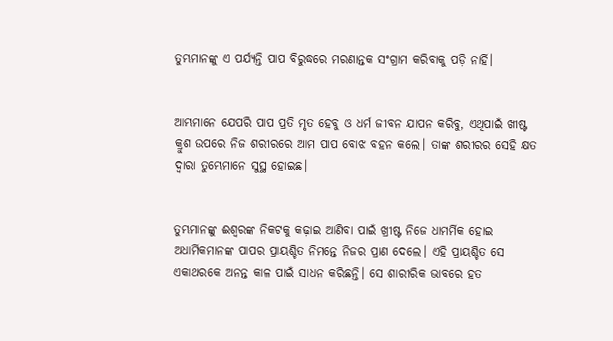ତୁମ୍ଭମାନଙ୍କୁ ଏ ପର୍ଯ୍ୟନ୍ତି ପାପ ବିରୁଦ୍ଧରେ ମରଣାନ୍ତକ ସଂଗ୍ରାମ କରିବାକୁ ପଡ଼ି ନାର୍ହି।


ଆମ୍ଭମାନେ ଯେପରି ପାପ ପ୍ରତି ମୃତ ହେବୁ ଓ ଧର୍ମ ଜୀବନ ଯାପନ କରିବୁ, ଏଥିପାଇଁ ଖୀଷ୍ଟ କ୍ରୁଶ ଉପରେ ନିଜ ଶରୀରରେ ଆମ ପାପ ବୋଝ ବହନ କଲେ। ତାଙ୍କ ଶରୀରର ସେହି କ୍ଷତ ଦ୍ୱାରା ତୁମ୍ଭେମାନେ ସୁସ୍ଥ ହୋଇଛ।


ତୁମ୍ଭମାନଙ୍କୁ ଈଶ୍ୱରଙ୍କ ନିକଟକୁ କଢ଼ାଇ ଆଣିବା ପାଇଁ ଖ୍ରୀଷ୍ଟ ନିଜେ ଧାମର୍ମିକ ହୋଇ ଅଧାର୍ମିକମାନଙ୍କ ପାପର ପ୍ରାୟଶ୍ଚିତ ନିମନ୍ତେ ନିଜର ପ୍ରାଣ ଦେଲେ। ଏହି ପ୍ରାୟଶ୍ଚିତ ସେ ଏକାଥରକେ ଅନନ୍ତ କାଳ ପାଇଁ ସାଧନ କରିଛନ୍ତି। ସେ ଶାରୀରିକ ଭାବରେ ହତ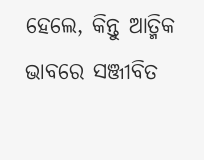ହେଲେ, କିନ୍ତୁ ଆତ୍ମିକ ଭାବରେ ସଞ୍ଜୀବିତ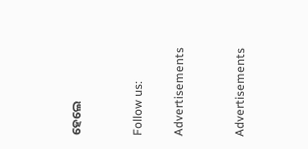ହେଲେ


Follow us:

Advertisements


Advertisements